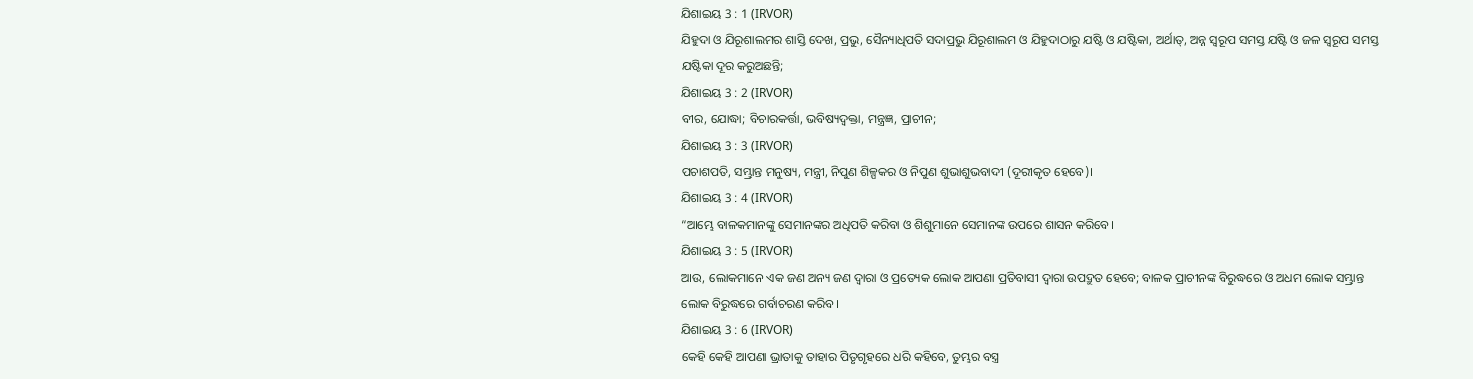ଯିଶାଇୟ 3 : 1 (IRVOR)
ଯିହୁଦା ଓ ଯିରୂଶାଲମର ଶାସ୍ତି ଦେଖ, ପ୍ରଭୁ, ସୈନ୍ୟାଧିପତି ସଦାପ୍ରଭୁ ଯିରୂଶାଲମ ଓ ଯିହୁଦାଠାରୁ ଯଷ୍ଟି ଓ ଯଷ୍ଟିକା, ଅର୍ଥାତ୍, ଅନ୍ନ ସ୍ୱରୂପ ସମସ୍ତ ଯଷ୍ଟି ଓ ଜଳ ସ୍ୱରୂପ ସମସ୍ତ ଯଷ୍ଟିକା ଦୂର କରୁଅଛନ୍ତି;
ଯିଶାଇୟ 3 : 2 (IRVOR)
ବୀର, ଯୋଦ୍ଧା; ବିଚାରକର୍ତ୍ତା, ଭବିଷ୍ୟଦ୍ବକ୍ତା, ମନ୍ତ୍ରଜ୍ଞ, ପ୍ରାଚୀନ;
ଯିଶାଇୟ 3 : 3 (IRVOR)
ପଚାଶପତି, ସମ୍ଭ୍ରାନ୍ତ ମନୁଷ୍ୟ, ମନ୍ତ୍ରୀ, ନିପୁଣ ଶିଳ୍ପକର ଓ ନିପୁଣ ଶୁଭାଶୁଭବାଦୀ (ଦୂରୀକୃତ ହେବେ)।
ଯିଶାଇୟ 3 : 4 (IRVOR)
“ଆମ୍ଭେ ବାଳକମାନଙ୍କୁ ସେମାନଙ୍କର ଅଧିପତି କରିବା ଓ ଶିଶୁମାନେ ସେମାନଙ୍କ ଉପରେ ଶାସନ କରିବେ।
ଯିଶାଇୟ 3 : 5 (IRVOR)
ଆଉ, ଲୋକମାନେ ଏକ ଜଣ ଅନ୍ୟ ଜଣ ଦ୍ୱାରା ଓ ପ୍ରତ୍ୟେକ ଲୋକ ଆପଣା ପ୍ରତିବାସୀ ଦ୍ୱାରା ଉପଦ୍ରୁତ ହେବେ; ବାଳକ ପ୍ରାଚୀନଙ୍କ ବିରୁଦ୍ଧରେ ଓ ଅଧମ ଲୋକ ସମ୍ଭ୍ରାନ୍ତ ଲୋକ ବିରୁଦ୍ଧରେ ଗର୍ବାଚରଣ କରିବ।
ଯିଶାଇୟ 3 : 6 (IRVOR)
କେହି କେହି ଆପଣା ଭ୍ରାତାକୁ ତାହାର ପିତୃଗୃହରେ ଧରି କହିବେ, ତୁମ୍ଭର ବସ୍ତ୍ର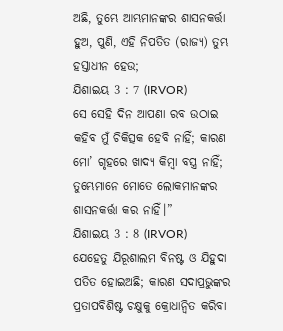ଅଛି, ତୁମ୍ଭେ ଆମ୍ଭମାନଙ୍କର ଶାସନକର୍ତ୍ତା ହୁଅ, ପୁଣି, ଏହି ନିପତିତ (ରାଜ୍ୟ) ତୁମ୍ଭ ହସ୍ତାଧୀନ ହେଉ;
ଯିଶାଇୟ 3 : 7 (IRVOR)
ସେ ସେହି ଦିନ ଆପଣା ରବ ଉଠାଇ କହିବ ମୁଁ ଚିକିତ୍ସକ ହେବି ନାହିଁ; କାରଣ ମୋ’ ଗୃହରେ ଖାଦ୍ୟ କିମ୍ବା ବସ୍ତ୍ର ନାହିଁ; ତୁମ୍ଭେମାନେ ମୋତେ ଲୋକମାନଙ୍କର ଶାସନକର୍ତ୍ତା କର ନାହିଁ।”
ଯିଶାଇୟ 3 : 8 (IRVOR)
ଯେହେତୁ ଯିରୂଶାଲମ ବିନଷ୍ଟ ଓ ଯିହୁଦା ପତିତ ହୋଇଅଛି; କାରଣ ସଦାପ୍ରଭୁଙ୍କର ପ୍ରତାପବିଶିଷ୍ଟ ଚକ୍ଷୁକୁ କ୍ରୋଧାନ୍ୱିତ କରିବା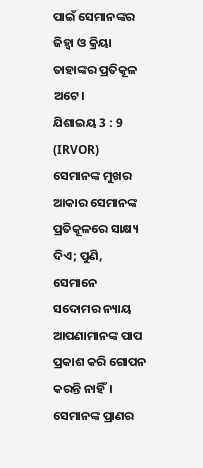ପାଇଁ ସେମାନଙ୍କର ଜିହ୍ୱା ଓ କ୍ରିୟା ତାହାଙ୍କର ପ୍ରତିକୂଳ ଅଟେ।
ଯିଶାଇୟ 3 : 9 (IRVOR)
ସେମାନଙ୍କ ମୁଖର ଆକାର ସେମାନଙ୍କ ପ୍ରତିକୂଳରେ ସାକ୍ଷ୍ୟ ଦିଏ; ପୁଣି, ସେମାନେ ସଦୋମର ନ୍ୟାୟ ଆପଣାମାନଙ୍କ ପାପ ପ୍ରକାଶ କରି ଗୋପନ କରନ୍ତି ନାହିଁ। ସେମାନଙ୍କ ପ୍ରାଣର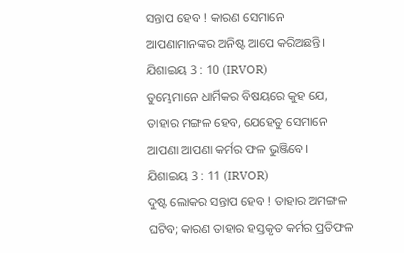ସନ୍ତାପ ହେବ ! କାରଣ ସେମାନେ ଆପଣାମାନଙ୍କର ଅନିଷ୍ଟ ଆପେ କରିଅଛନ୍ତି।
ଯିଶାଇୟ 3 : 10 (IRVOR)
ତୁମ୍ଭେମାନେ ଧାର୍ମିକର ବିଷୟରେ କୁହ ଯେ, ତାହାର ମଙ୍ଗଳ ହେବ, ଯେହେତୁ ସେମାନେ ଆପଣା ଆପଣା କର୍ମର ଫଳ ଭୁଞ୍ଜିବେ।
ଯିଶାଇୟ 3 : 11 (IRVOR)
ଦୁଷ୍ଟ ଲୋକର ସନ୍ତାପ ହେବ ! ତାହାର ଅମଙ୍ଗଳ ଘଟିବ; କାରଣ ତାହାର ହସ୍ତକୃତ କର୍ମର ପ୍ରତିଫଳ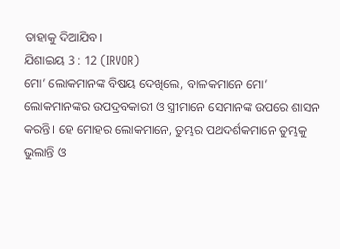ତାହାକୁ ଦିଆଯିବ।
ଯିଶାଇୟ 3 : 12 (IRVOR)
ମୋ’ ଲୋକମାନଙ୍କ ବିଷୟ ଦେଖିଲେ, ବାଳକମାନେ ମୋ’ ଲୋକମାନଙ୍କର ଉପଦ୍ରବକାରୀ ଓ ସ୍ତ୍ରୀମାନେ ସେମାନଙ୍କ ଉପରେ ଶାସନ କରନ୍ତି। ହେ ମୋହର ଲୋକମାନେ, ତୁମ୍ଭର ପଥଦର୍ଶକମାନେ ତୁମ୍ଭକୁ ଭୁଲାନ୍ତି ଓ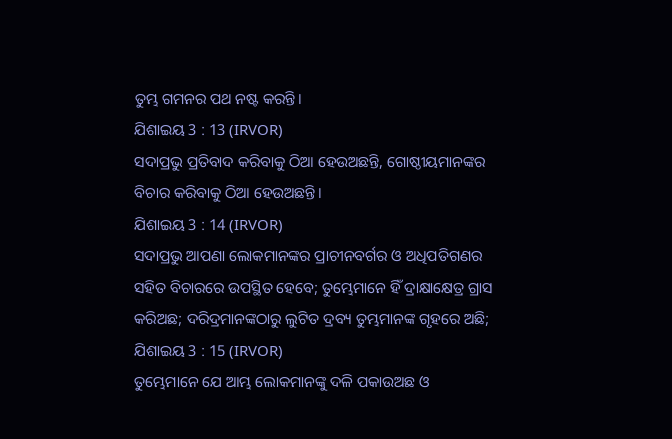ତୁମ୍ଭ ଗମନର ପଥ ନଷ୍ଟ କରନ୍ତି।
ଯିଶାଇୟ 3 : 13 (IRVOR)
ସଦାପ୍ରଭୁ ପ୍ରତିବାଦ କରିବାକୁ ଠିଆ ହେଉଅଛନ୍ତି, ଗୋଷ୍ଠୀୟମାନଙ୍କର ବିଚାର କରିବାକୁ ଠିଆ ହେଉଅଛନ୍ତି।
ଯିଶାଇୟ 3 : 14 (IRVOR)
ସଦାପ୍ରଭୁ ଆପଣା ଲୋକମାନଙ୍କର ପ୍ରାଚୀନବର୍ଗର ଓ ଅଧିପତିଗଣର ସହିତ ବିଚାରରେ ଉପସ୍ଥିତ ହେବେ; ତୁମ୍ଭେମାନେ ହିଁ ଦ୍ରାକ୍ଷାକ୍ଷେତ୍ର ଗ୍ରାସ କରିଅଛ; ଦରିଦ୍ରମାନଙ୍କଠାରୁ ଲୁଟିତ ଦ୍ରବ୍ୟ ତୁମ୍ଭମାନଙ୍କ ଗୃହରେ ଅଛି;
ଯିଶାଇୟ 3 : 15 (IRVOR)
ତୁମ୍ଭେମାନେ ଯେ ଆମ୍ଭ ଲୋକମାନଙ୍କୁ ଦଳି ପକାଉଅଛ ଓ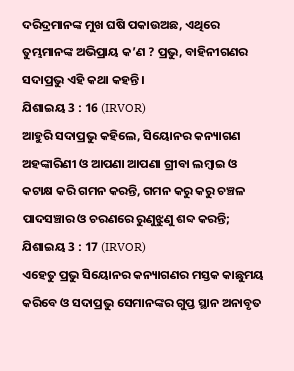ଦରିଦ୍ରମାନଙ୍କ ମୁଖ ଘଷି ପକାଉଅଛ, ଏଥିରେ ତୁମ୍ଭମାନଙ୍କ ଅଭିପ୍ରାୟ କ’ଣ ? ପ୍ରଭୁ, ବାହିନୀଗଣର ସଦାପ୍ରଭୁ ଏହି କଥା କହନ୍ତି।
ଯିଶାଇୟ 3 : 16 (IRVOR)
ଆହୁରି ସଦାପ୍ରଭୁ କହିଲେ, ସିୟୋନର କନ୍ୟାଗଣ ଅହଙ୍କାରିଣୀ ଓ ଆପଣା ଆପଣା ଗ୍ରୀବା ଲମ୍ବାଇ ଓ କଟାକ୍ଷ କରି ଗମନ କରନ୍ତି, ଗମନ କରୁ କରୁ ଚଞ୍ଚଳ ପାଦସଞ୍ଚାର ଓ ଚରଣରେ ରୁଣୁଝୁଣୁ ଶବ୍ଦ କରନ୍ତି;
ଯିଶାଇୟ 3 : 17 (IRVOR)
ଏହେତୁ ପ୍ରଭୁ ସିୟୋନର କନ୍ୟାଗଣର ମସ୍ତକ କାଛୁମୟ କରିବେ ଓ ସଦାପ୍ରଭୁ ସେମାନଙ୍କର ଗୁପ୍ତ ସ୍ଥାନ ଅନାବୃତ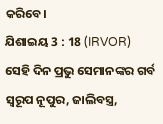କରିବେ।
ଯିଶାଇୟ 3 : 18 (IRVOR)
ସେହି ଦିନ ପ୍ରଭୁ ସେମାନଙ୍କର ଗର୍ବ ସ୍ୱରୂପ ନୂପୁର, ଜାଲିବସ୍ତ୍ର,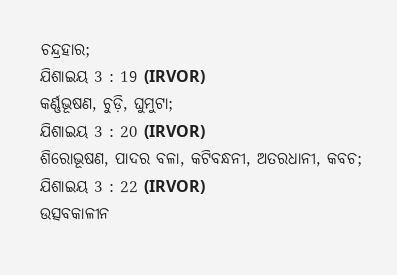ଚନ୍ଦ୍ରହାର;
ଯିଶାଇୟ 3 : 19 (IRVOR)
କର୍ଣ୍ଣଭୂଷଣ, ଚୁଡ଼ି, ଘୁମୁଟା;
ଯିଶାଇୟ 3 : 20 (IRVOR)
ଶିରୋଭୂଷଣ, ପାଦର ବଳା, କଟିବନ୍ଧନୀ, ଅତରଧାନୀ, କବଚ;
ଯିଶାଇୟ 3 : 22 (IRVOR)
ଉତ୍ସବକାଳୀନ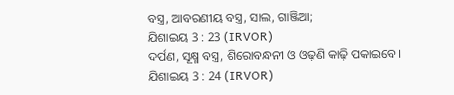ବସ୍ତ୍ର, ଆବରଣୀୟ ବସ୍ତ୍ର, ସାଲ, ଗାଞ୍ଜିଆ;
ଯିଶାଇୟ 3 : 23 (IRVOR)
ଦର୍ପଣ, ସୂକ୍ଷ୍ମ ବସ୍ତ୍ର, ଶିରୋବନ୍ଧନୀ ଓ ଓଢ଼ଣି କାଢ଼ି ପକାଇବେ।
ଯିଶାଇୟ 3 : 24 (IRVOR)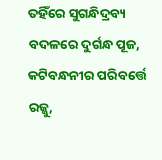ତହିଁରେ ସୁଗନ୍ଧିଦ୍ରବ୍ୟ ବଦଳରେ ଦୁର୍ଗନ୍ଧ ପୂଜ, କଟିବନ୍ଧନୀର ପରିବର୍ତ୍ତେ ରଜ୍ଜୁ,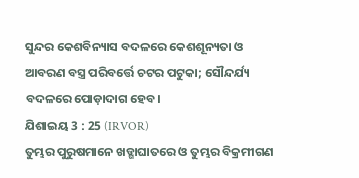ସୁନ୍ଦର କେଶବିନ୍ୟାସ ବଦଳରେ କେଶଶୂନ୍ୟତା ଓ ଆବରଣ ବସ୍ତ୍ର ପରିବର୍ତ୍ତେ ଚଟର ପଟୁକା; ସୌନ୍ଦର୍ଯ୍ୟ ବଦଳରେ ପୋଡ଼ାଦାଗ ହେବ।
ଯିଶାଇୟ 3 : 25 (IRVOR)
ତୁମ୍ଭର ପୁରୁଷମାନେ ଖଡ୍ଗାଘାତରେ ଓ ତୁମ୍ଭର ବିକ୍ରମୀଗଣ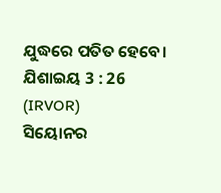ଯୁଦ୍ଧରେ ପତିତ ହେବେ।
ଯିଶାଇୟ 3 : 26 (IRVOR)
ସିୟୋନର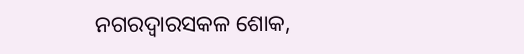ନଗରଦ୍ୱାରସକଳ ଶୋକ,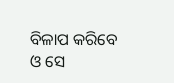ବିଳାପ କରିବେ ଓ ସେ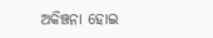ଅକିଞ୍ଚନା ହୋଇ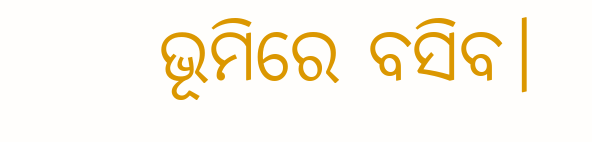ଭୂମିରେ ବସିବ।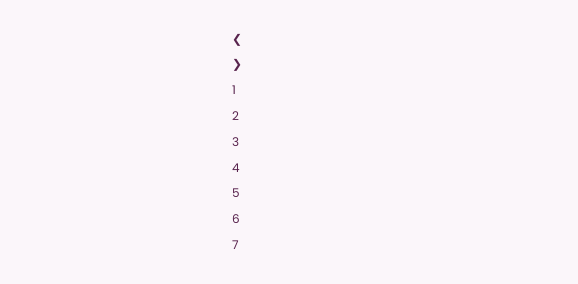❮
❯
1
2
3
4
5
6
7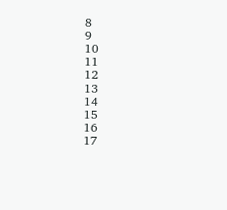8
9
10
11
12
13
14
15
16
17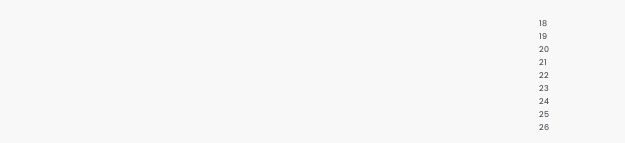18
19
20
21
22
23
24
25
26